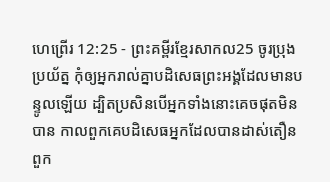ហេព្រើរ 12:25 - ព្រះគម្ពីរខ្មែរសាកល25 ចូរប្រុងប្រយ័ត្ន កុំឲ្យអ្នករាល់គ្នាបដិសេធព្រះអង្គដែលមានបន្ទូលឡើយ ដ្បិតប្រសិនបើអ្នកទាំងនោះគេចផុតមិនបាន កាលពួកគេបដិសេធអ្នកដែលបានដាស់តឿនពួក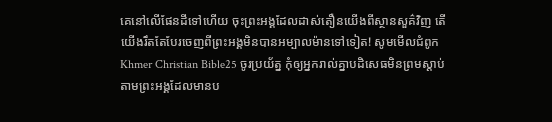គេនៅលើផែនដីទៅហើយ ចុះព្រះអង្គដែលដាស់តឿនយើងពីស្ថានសួគ៌វិញ តើយើងរឹតតែបែរចេញពីព្រះអង្គមិនបានអម្បាលម៉ានទៅទៀត! សូមមើលជំពូកKhmer Christian Bible25 ចូរប្រយ័ត្ន កុំឲ្យអ្នករាល់គ្នាបដិសេធមិនព្រមស្ដាប់តាមព្រះអង្គដែលមានប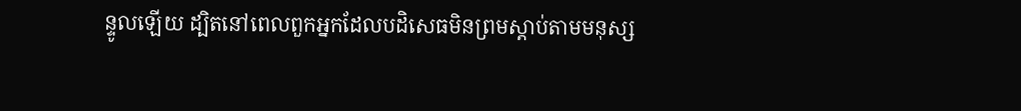ន្ទូលឡើយ ដ្បិតនៅពេលពួកអ្នកដែលបដិសេធមិនព្រមស្ដាប់តាមមនុស្ស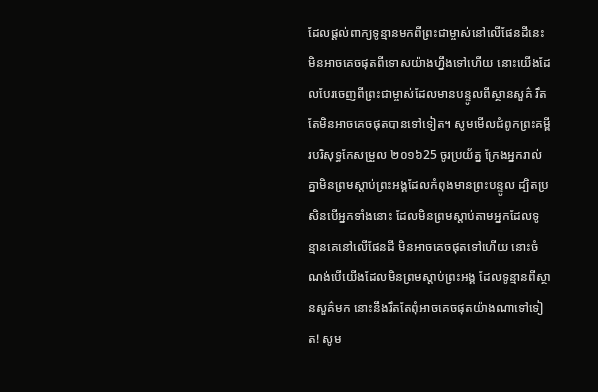ដែលផ្ដល់ពាក្យទូន្មានមកពីព្រះជាម្ចាស់នៅលើផែនដីនេះ មិនអាចគេចផុតពីទោសយ៉ាងហ្នឹងទៅហើយ នោះយើងដែលបែរចេញពីព្រះជាម្ចាស់ដែលមានបន្ទូលពីស្ថានសួគ៌ រឹតតែមិនអាចគេចផុតបានទៅទៀត។ សូមមើលជំពូកព្រះគម្ពីរបរិសុទ្ធកែសម្រួល ២០១៦25 ចូរប្រយ័ត្ន ក្រែងអ្នករាល់គ្នាមិនព្រមស្ដាប់ព្រះអង្គដែលកំពុងមានព្រះបន្ទូល ដ្បិតប្រសិនបើអ្នកទាំងនោះ ដែលមិនព្រមស្តាប់តាមអ្នកដែលទូន្មានគេនៅលើផែនដី មិនអាចគេចផុតទៅហើយ នោះចំណង់បើយើងដែលមិនព្រមស្ដាប់ព្រះអង្គ ដែលទូន្មានពីស្ថានសួគ៌មក នោះនឹងរឹតតែពុំអាចគេចផុតយ៉ាងណាទៅទៀត! សូម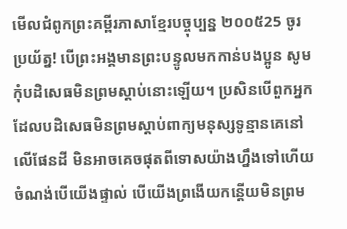មើលជំពូកព្រះគម្ពីរភាសាខ្មែរបច្ចុប្បន្ន ២០០៥25 ចូរប្រយ័ត្ន! បើព្រះអង្គមានព្រះបន្ទូលមកកាន់បងប្អូន សូមកុំបដិសេធមិនព្រមស្ដាប់នោះឡើយ។ ប្រសិនបើពួកអ្នកដែលបដិសេធមិនព្រមស្ដាប់ពាក្យមនុស្សទូន្មានគេនៅលើផែនដី មិនអាចគេចផុតពីទោសយ៉ាងហ្នឹងទៅហើយ ចំណង់បើយើងផ្ទាល់ បើយើងព្រងើយកន្តើយមិនព្រម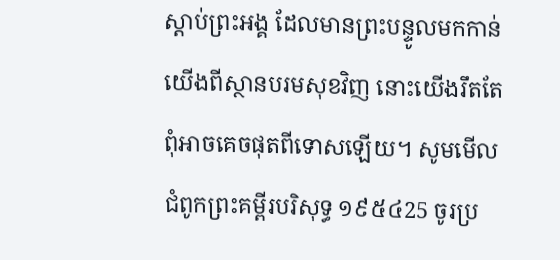ស្ដាប់ព្រះអង្គ ដែលមានព្រះបន្ទូលមកកាន់យើងពីស្ថានបរមសុខវិញ នោះយើងរឹតតែពុំអាចគេចផុតពីទោសឡើយ។ សូមមើលជំពូកព្រះគម្ពីរបរិសុទ្ធ ១៩៥៤25 ចូរប្រ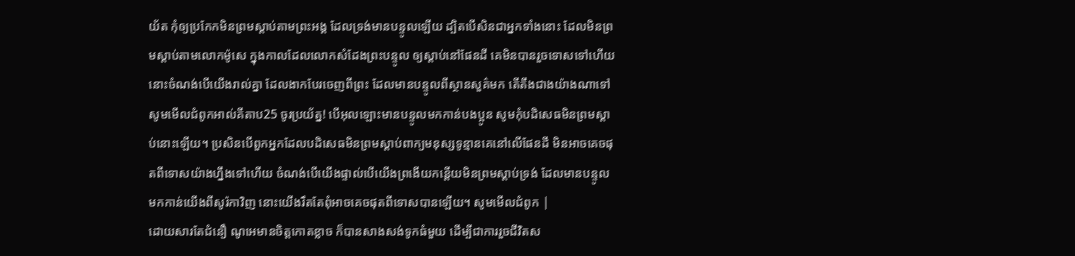យ័ត កុំឲ្យប្រកែកមិនព្រមស្តាប់តាមព្រះអង្គ ដែលទ្រង់មានបន្ទូលឡើយ ដ្បិតបើសិនជាអ្នកទាំងនោះ ដែលមិនព្រមស្តាប់តាមលោកម៉ូសេ ក្នុងកាលដែលលោកសំដែងព្រះបន្ទូល ឲ្យស្តាប់នៅផែនដី គេមិនបានរួចទោសទៅហើយ នោះចំណង់បើយើងរាល់គ្នា ដែលងាកបែរចេញពីព្រះ ដែលមានបន្ទូលពីស្ថានសួគ៌មក តើតឹងជាងយ៉ាងណាទៅ សូមមើលជំពូកអាល់គីតាប25 ចូរប្រយ័ត្ន! បើអុលឡោះមានបន្ទូលមកកាន់បងប្អូន សូមកុំបដិសេធមិនព្រមស្ដាប់នោះឡើយ។ ប្រសិនបើពួកអ្នកដែលបដិសេធមិនព្រមស្ដាប់ពាក្យមនុស្សទូន្មានគេនៅលើផែនដី មិនអាចគេចផុតពីទោសយ៉ាងហ្នឹងទៅហើយ ចំណង់បើយើងផ្ទាល់បើយើងព្រងើយកន្តើយមិនព្រមស្ដាប់ទ្រង់ ដែលមានបន្ទូលមកកាន់យើងពីសូរ៉កាវិញ នោះយើងរឹតតែពុំអាចគេចផុតពីទោសបានឡើយ។ សូមមើលជំពូក |
ដោយសារតែជំនឿ ណូអេមានចិត្តកោតខ្លាច ក៏បានសាងសង់ទូកធំមួយ ដើម្បីជាការរួចជីវិតស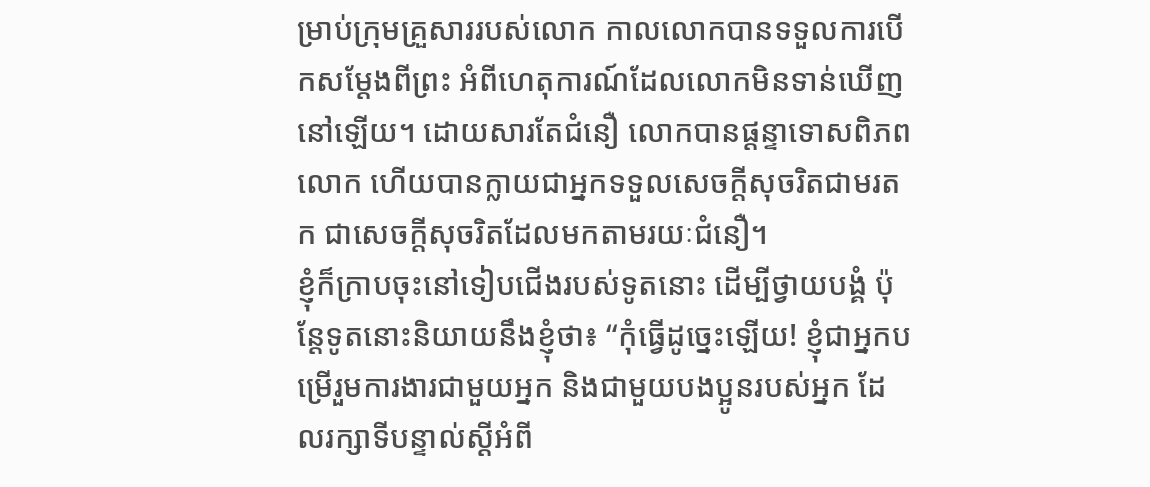ម្រាប់ក្រុមគ្រួសាររបស់លោក កាលលោកបានទទួលការបើកសម្ដែងពីព្រះ អំពីហេតុការណ៍ដែលលោកមិនទាន់ឃើញនៅឡើយ។ ដោយសារតែជំនឿ លោកបានផ្ដន្ទាទោសពិភពលោក ហើយបានក្លាយជាអ្នកទទួលសេចក្ដីសុចរិតជាមរតក ជាសេចក្ដីសុចរិតដែលមកតាមរយៈជំនឿ។
ខ្ញុំក៏ក្រាបចុះនៅទៀបជើងរបស់ទូតនោះ ដើម្បីថ្វាយបង្គំ ប៉ុន្តែទូតនោះនិយាយនឹងខ្ញុំថា៖ “កុំធ្វើដូច្នេះឡើយ! ខ្ញុំជាអ្នកបម្រើរួមការងារជាមួយអ្នក និងជាមួយបងប្អូនរបស់អ្នក ដែលរក្សាទីបន្ទាល់ស្ដីអំពី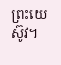ព្រះយេស៊ូវ។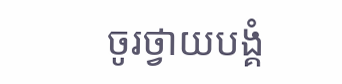ចូរថ្វាយបង្គំ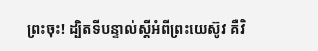ព្រះចុះ! ដ្បិតទីបន្ទាល់ស្ដីអំពីព្រះយេស៊ូវ គឺវិ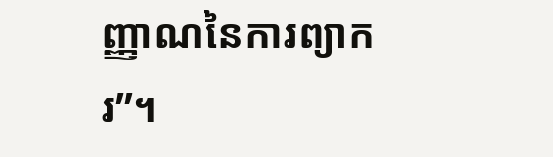ញ្ញាណនៃការព្យាករ”។